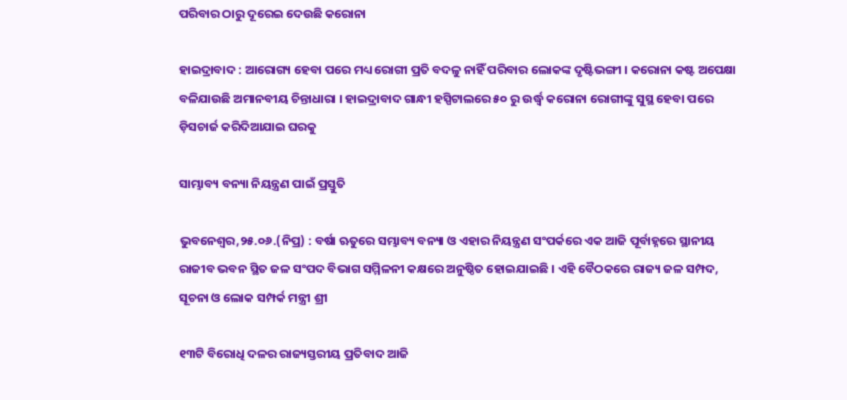ପରିବାର ଠାରୁ ଦୂରେଇ ଦେଉଛି କରୋନା

ହାଇଦ୍ରାବାଦ : ଆରୋଗ୍ୟ ହେବା ପରେ ମଧ୍ୟ ରୋଗୀ ପ୍ରତି ବଦଳୁ ନାହିଁ ପରିବାର ଲୋକଙ୍କ ଦୃଷ୍ଟିଭଙ୍ଗୀ । କରୋନା କଷ୍ଟ ଅପେକ୍ଷା ବଳିଯାଉଛି ଅମାନବୀୟ ଚିନ୍ତାଧାରା । ହାଇଦ୍ରାବାଦ ଗାନ୍ଧୀ ହସ୍ପିଟାଲରେ ୫୦ ରୁ ଉର୍ଦ୍ଧ୍ୱ କରୋନା ରୋଗୀଙ୍କୁ ସୁସ୍ଥ ହେବା ପରେ ଡ଼ିସଚାର୍ଜ କରିଦିଆଯାଇ ଘରକୁ

ସାମ୍ଭାବ୍ୟ ବନ୍ୟା ନିୟନ୍ତ୍ରଣ ପାଇଁ ପ୍ରସ୍ତୁତି

ଭୁବନେଶ୍ୱର,୨୫.୦୬.(ନିପ୍ର) : ବର୍ଷା ଋତୁରେ ସମ୍ଭାବ୍ୟ ବନ୍ୟା ଓ ଏହାର ନିୟନ୍ତ୍ରଣ ସଂପର୍କରେ ଏକ ଆଜି ପୂର୍ବାହ୍ନରେ ସ୍ଥାନୀୟ ରାଜୀବ ଭବନ ସ୍ଥିତ ଜଳ ସଂପଦ ବିଭାଗ ସମ୍ମିଳନୀ କକ୍ଷରେ ଅନୁଷ୍ଠିତ ହୋଇଯାଇଛି । ଏହି ବୈଠକରେ ରାଜ୍ୟ ଜଳ ସମ୍ପଦ, ସୂଚନା ଓ ଲୋକ ସମ୍ପର୍କ ମନ୍ତ୍ରୀ ଶ୍ରୀ

୧୩ଟି ବିରୋଧି ଦଳର ରାଜ୍ୟସ୍ତରୀୟ ପ୍ରତିବାଦ ଆଜି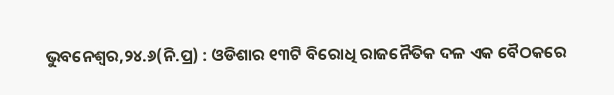ଭୁବନେଶ୍ୱର,୨୪.୬(ନି.ପ୍ର) : ଓଡିଶାର ୧୩ଟି ବିରୋଧି ରାଜନୈତିକ ଦଳ ଏକ ବୈଠକରେ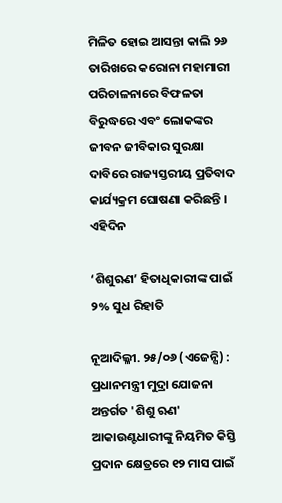ମିଳିତ ହୋଇ ଆସନ୍ତା କାଲି ୨୬ ତାରିଖରେ କରୋନା ମହାମାରୀ ପରିଚାଳନାରେ ବିଫଳତା ବିରୁଦ୍ଧରେ ଏବଂ ଲୋକଙ୍କର ଜୀବନ ଜୀବିକାର ସୁରକ୍ଷା ଦାବିରେ ରାଜ୍ୟସ୍ତରୀୟ ପ୍ରତିବାଦ କାର୍ଯ୍ୟକ୍ରମ ଘୋଷଣା କରିଛନ୍ତି । ଏହିଦିନ

‘ଶିଶୁଋଣ’ ହିତାଧିକାରୀଙ୍କ ପାଇଁ ୨% ସୁଧ ରିହାତି

ନୂଆଦିଲ୍ଳୀ. ୨୫/୦୬ (ଏଜେନ୍ସି) : ପ୍ରଧାନମନ୍ତ୍ରୀ ମୁଦ୍ରା ଯୋଜନା ଅନ୍ତର୍ଗତ 'ଶିଶୁ ଋଣ' ଆକାଉଣ୍ଟଧାରୀଙ୍କୁ ନିୟମିତ କିସ୍ତି ପ୍ରଦାନ କ୍ଷେତ୍ରରେ ୧୨ ମାସ ପାଇଁ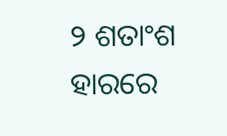୨ ଶତାଂଶ ହାରରେ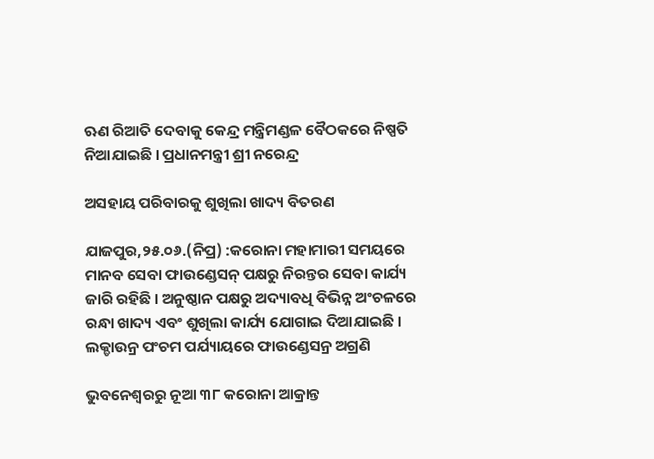ଋଣ ରିଆତି ଦେବାକୁ କେନ୍ଦ୍ର ମନ୍ତ୍ରିମଣ୍ଡଳ ବୈଠକରେ ନିଷ୍ପତି ନିଆଯାଇଛି । ପ୍ରଧାନମନ୍ତ୍ରୀ ଶ୍ରୀ ନରେନ୍ଦ୍ର

ଅସହାୟ ପରିବାରକୁ ଶୁଖିଲା ଖାଦ୍ୟ ବିତରଣ

ଯାଜପୁର,୨୫.୦୬.(ନିପ୍ର) :କରୋନା ମହାମାରୀ ସମୟରେ ମାନବ ସେବା ଫାଉଣ୍ଡେସନ୍ ପକ୍ଷରୁ ନିରନ୍ତର ସେବା କାର୍ଯ୍ୟ ଜାରି ରହିଛି । ଅନୁଷ୍ଠାନ ପକ୍ଷରୁ ଅଦ୍ୟାବଧି ବିଭିନ୍ନ ଅଂଚଳରେ ରନ୍ଧା ଖାଦ୍ୟ ଏବଂ ଶୁଖିଲା କାର୍ଯ୍ୟ ଯୋଗାଇ ଦିଆଯାଇଛି । ଲକ୍ଡାଉନ୍ର ପଂଚମ ପର୍ଯ୍ୟାୟରେ ଫାଉଣ୍ଡେସନ୍ର ଅଗ୍ରଣି

ଭୁବନେଶ୍ୱରରୁ ନୂଆ ୩୮ କରୋନା ଆକ୍ରାନ୍ତ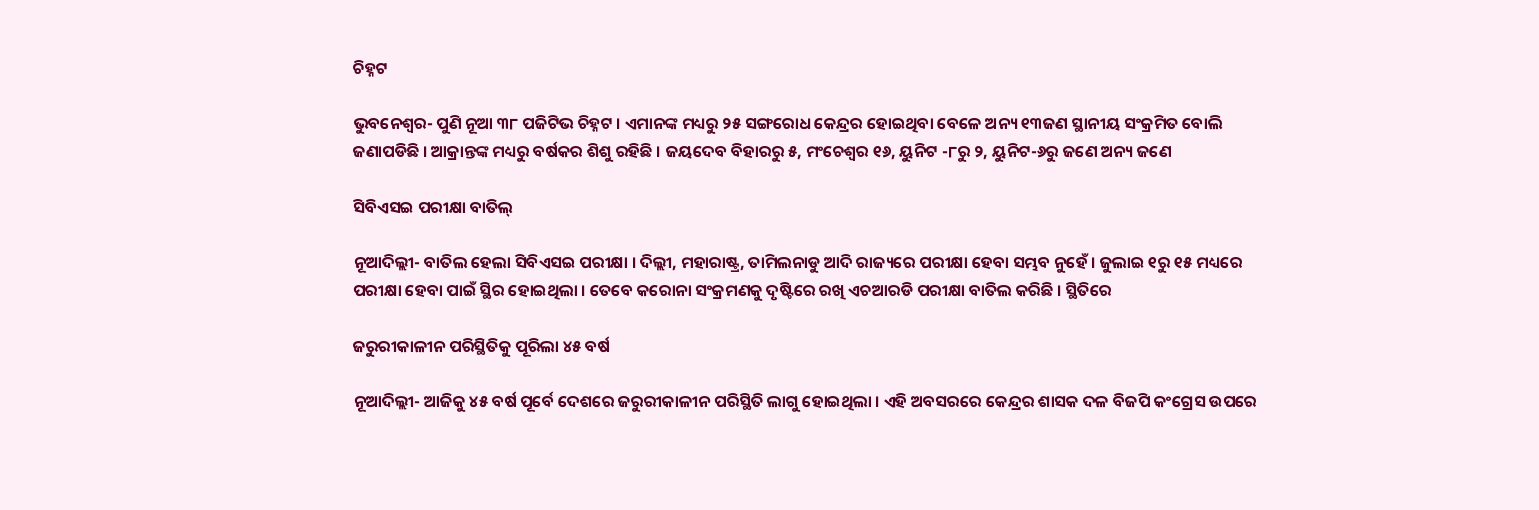ଚିହ୍ନଟ

ଭୁବନେଶ୍ୱର- ପୁଣି ନୂଆ ୩୮ ପଜିଟିଭ ଚିହ୍ନଟ । ଏମାନଙ୍କ ମଧ୍ୟରୁ ୨୫ ସଙ୍ଗରୋଧ କେନ୍ଦ୍ରର ହୋଇଥିବା ବେଳେ ଅନ୍ୟ ୧୩ଜଣ ସ୍ଥାନୀୟ ସଂକ୍ରମିତ ବୋଲି ଜଣାପଡିଛି । ଆକ୍ରାନ୍ତଙ୍କ ମଧ୍ୟରୁ ବର୍ଷକର ଶିଶୁ ରହିଛି । ଜୟଦେବ ବିହାରରୁ ୫, ମଂଚେଶ୍ୱର ୧୬, ୟୁନିଟ -୮ରୁ ୨, ୟୁନିଟ-୬ରୁ ଜଣେ ଅନ୍ୟ ଜଣେ

ସିବିଏସଇ ପରୀକ୍ଷା ବାତିଲ୍

ନୂଆଦିଲ୍ଲୀ- ବାତିଲ ହେଲା ସିବିଏସଇ ପରୀକ୍ଷା । ଦିଲ୍ଲୀ, ମହାରାଷ୍ଟ୍ର, ତାମିଲନାଡୁ ଆଦି ରାଜ୍ୟରେ ପରୀକ୍ଷା ହେବା ସମ୍ଭବ ନୁହେଁ । ଜୁଲାଇ ୧ରୁ ୧୫ ମଧ୍ୟରେ ପରୀକ୍ଷା ହେବା ପାଇଁ ସ୍ଥିର ହୋଇଥିଲା । ତେବେ କରୋନା ସଂକ୍ରମଣକୁ ଦୃଷ୍ଟିରେ ରଖି ଏଚଆରଡି ପରୀକ୍ଷା ବାତିଲ କରିଛି । ସ୍ଥିତିରେ

ଜରୁରୀକାଳୀନ ପରିସ୍ଥିତିକୁ ପୂରିଲା ୪୫ ବର୍ଷ

ନୂଆଦିଲ୍ଲୀ- ଆଜିକୁ ୪୫ ବର୍ଷ ପୂର୍ବେ ଦେଶରେ ଜରୁରୀକାଳୀନ ପରିସ୍ଥିତି ଲାଗୁ ହୋଇଥିଲା । ଏହି ଅବସରରେ କେନ୍ଦ୍ରର ଶାସକ ଦଳ ବିଜପି କଂଗ୍ରେସ ଉପରେ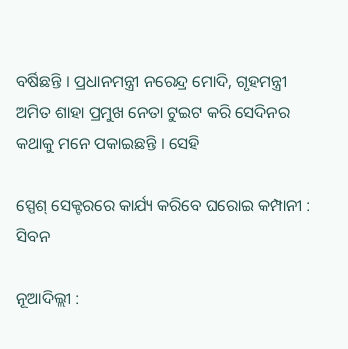ବର୍ଷିଛନ୍ତି । ପ୍ରଧାନମନ୍ତ୍ରୀ ନରେନ୍ଦ୍ର ମୋଦି, ଗୃହମନ୍ତ୍ରୀ ଅମିତ ଶାହା ପ୍ରମୁଖ ନେତା ଟୁଇଟ କରି ସେଦିନର କଥାକୁ ମନେ ପକାଇଛନ୍ତି । ସେହି

ସ୍ପେଶ୍ ସେକ୍ଟରରେ କାର୍ଯ୍ୟ କରିବେ ଘରୋଇ କମ୍ପାନୀ : ସିବନ

ନୂଆଦିଲ୍ଲୀ :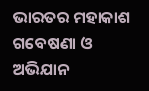ଭାରତର ମହାକାଶ ଗବେଷଣା ଓ ଅଭିଯାନ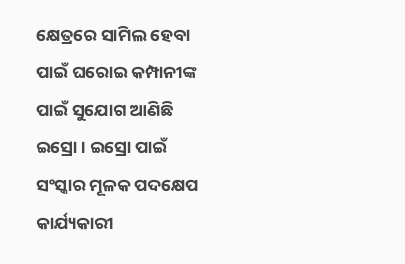କ୍ଷେତ୍ରରେ ସାମିଲ ହେବା ପାଇଁ ଘରୋଇ କମ୍ପାନୀଙ୍କ ପାଇଁ ସୁଯୋଗ ଆଣିଛି ଇସ୍ରୋ । ଇସ୍ରୋ ପାଇଁ ସଂସ୍କାର ମୂଳକ ପଦକ୍ଷେପ କାର୍ଯ୍ୟକାରୀ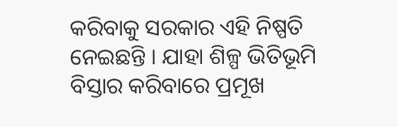କରିବାକୁ ସରକାର ଏହି ନିଷ୍ପତି ନେଇଛନ୍ତି । ଯାହା ଶିଳ୍ପ ଭିତିଭୂମି ବିସ୍ତାର କରିବାରେ ପ୍ରମୂଖ